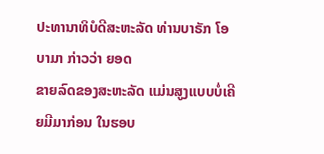ປະທານາທິບໍດີສະຫະລັດ ທ່ານບາຣັກ ໂອບາມາ ກ່າວວ່າ ຍອດ
ຂາຍລົດຂອງສະຫະລັດ ແມ່ນສູງແບບບໍ່ເຄີຍມີມາກ່ອນ ໃນຮອບ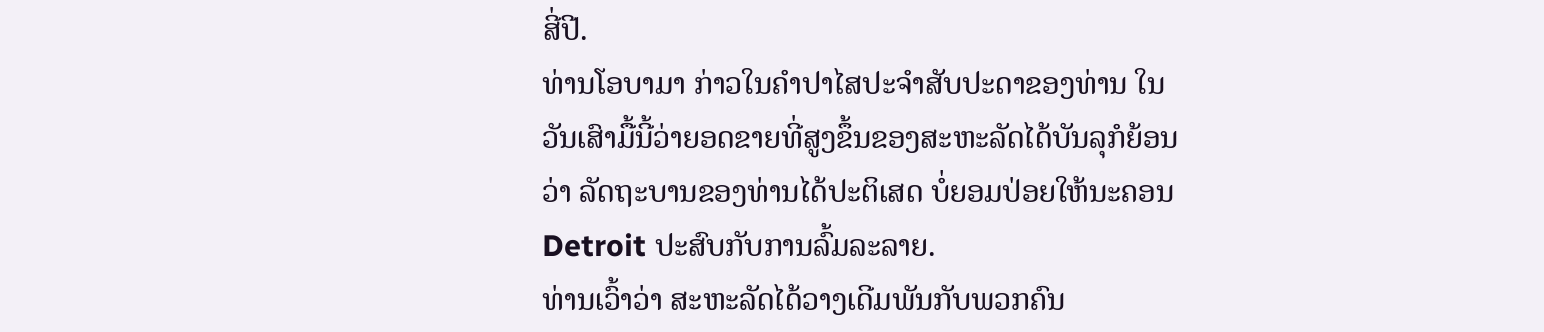ສີ່ປີ.
ທ່ານໂອບາມາ ກ່າວໃນຄຳປາໄສປະຈຳສັບປະດາຂອງທ່ານ ໃນ
ວັນເສົາມື້ນີ້ວ່າຍອດຂາຍທີ່ສູງຂຶ້ນຂອງສະຫະລັດໄດ້ບັນລຸກໍຍ້ອນ
ວ່າ ລັດຖະບານຂອງທ່ານໄດ້ປະຕິເສດ ບໍ່ຍອມປ່ອຍໃຫ້ນະຄອນ
Detroit ປະສົບກັບການລົ້ມລະລາຍ.
ທ່ານເວົ້າວ່າ ສະຫະລັດໄດ້ວາງເດີມພັນກັບພວກຄົນ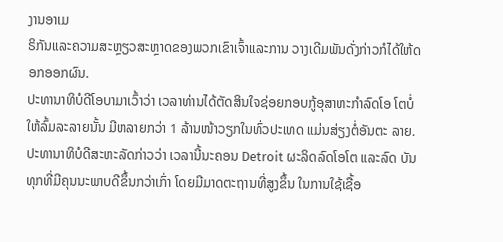ງານອາເມ
ຣິກັນແລະຄວາມສະຫຼຽວສະຫຼາດຂອງພວກເຂົາເຈົ້າແລະການ ວາງເດີມພັນດັ່ງກ່າວກໍໄດ້ໃຫ້ດອກອອກຜົນ.
ປະທານາທິບໍດີໂອບາມາເວົ້າວ່າ ເວລາທ່ານໄດ້ຕັດສິນໃຈຊ່ອຍກອບກູ້ອຸສາຫະກຳລົດໂອ ໂຕບໍ່ໃຫ້ລົ້ມລະລາຍນັ້ນ ມີຫລາຍກວ່າ 1 ລ້ານໜ້າວຽກໃນທົ່ວປະເທດ ແມ່ນສ່ຽງຕໍ່ອັນຕະ ລາຍ.
ປະທານາທິບໍດີສະຫະລັດກ່າວວ່າ ເວລານີ້ນະຄອນ Detroit ຜະລິດລົດໂອໂຕ ແລະລົດ ບັນທຸກທີ່ມີຄຸນນະພາບດີຂຶ້ນກວ່າເກົ່າ ໂດຍມີມາດຕະຖານທີ່ສູງຂຶ້ນ ໃນການໃຊ້ເຊື້ອ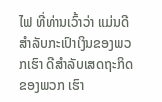ໄຟ ທີ່ທ່ານເວົ້າວ່າ ແມ່ນດີສຳລັບກະເປົາເງິນຂອງພວກເຮົາ ດີສຳລັບເສດຖະກິດຂອງພວກ ເຮົາ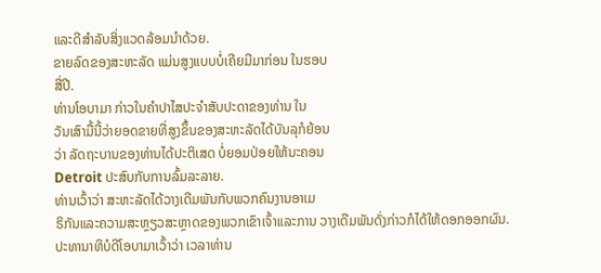ແລະດີສຳລັບສິ່ງແວດລ້ອມນຳດ້ວຍ.
ຂາຍລົດຂອງສະຫະລັດ ແມ່ນສູງແບບບໍ່ເຄີຍມີມາກ່ອນ ໃນຮອບ
ສີ່ປີ.
ທ່ານໂອບາມາ ກ່າວໃນຄຳປາໄສປະຈຳສັບປະດາຂອງທ່ານ ໃນ
ວັນເສົາມື້ນີ້ວ່າຍອດຂາຍທີ່ສູງຂຶ້ນຂອງສະຫະລັດໄດ້ບັນລຸກໍຍ້ອນ
ວ່າ ລັດຖະບານຂອງທ່ານໄດ້ປະຕິເສດ ບໍ່ຍອມປ່ອຍໃຫ້ນະຄອນ
Detroit ປະສົບກັບການລົ້ມລະລາຍ.
ທ່ານເວົ້າວ່າ ສະຫະລັດໄດ້ວາງເດີມພັນກັບພວກຄົນງານອາເມ
ຣິກັນແລະຄວາມສະຫຼຽວສະຫຼາດຂອງພວກເຂົາເຈົ້າແລະການ ວາງເດີມພັນດັ່ງກ່າວກໍໄດ້ໃຫ້ດອກອອກຜົນ.
ປະທານາທິບໍດີໂອບາມາເວົ້າວ່າ ເວລາທ່ານ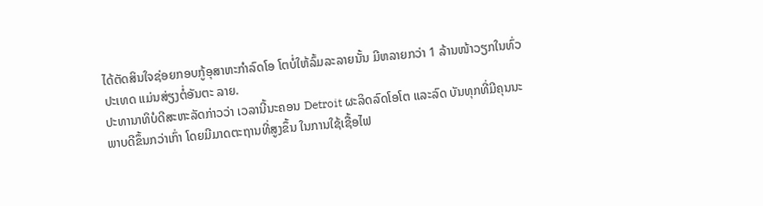ໄດ້ຕັດສິນໃຈຊ່ອຍກອບກູ້ອຸສາຫະກຳລົດໂອ ໂຕບໍ່ໃຫ້ລົ້ມລະລາຍນັ້ນ ມີຫລາຍກວ່າ 1 ລ້ານໜ້າວຽກໃນທົ່ວປະເທດ ແມ່ນສ່ຽງຕໍ່ອັນຕະ ລາຍ.
ປະທານາທິບໍດີສະຫະລັດກ່າວວ່າ ເວລານີ້ນະຄອນ Detroit ຜະລິດລົດໂອໂຕ ແລະລົດ ບັນທຸກທີ່ມີຄຸນນະພາບດີຂຶ້ນກວ່າເກົ່າ ໂດຍມີມາດຕະຖານທີ່ສູງຂຶ້ນ ໃນການໃຊ້ເຊື້ອໄຟ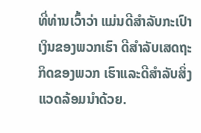ທີ່ທ່ານເວົ້າວ່າ ແມ່ນດີສຳລັບກະເປົາເງິນຂອງພວກເຮົາ ດີສຳລັບເສດຖະກິດຂອງພວກ ເຮົາແລະດີສຳລັບສິ່ງແວດລ້ອມນຳດ້ວຍ.